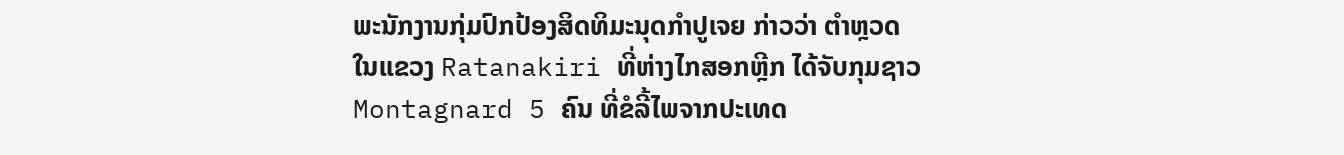ພະນັກງານກຸ່ມປົກປ້ອງສິດທິມະນຸດກຳປູເຈຍ ກ່າວວ່າ ຕຳຫຼວດ
ໃນແຂວງ Ratanakiri ທີ່ຫ່າງໄກສອກຫຼີກ ໄດ້ຈັບກຸມຊາວ
Montagnard 5 ຄົນ ທີ່ຂໍລີ້ໄພຈາກປະເທດ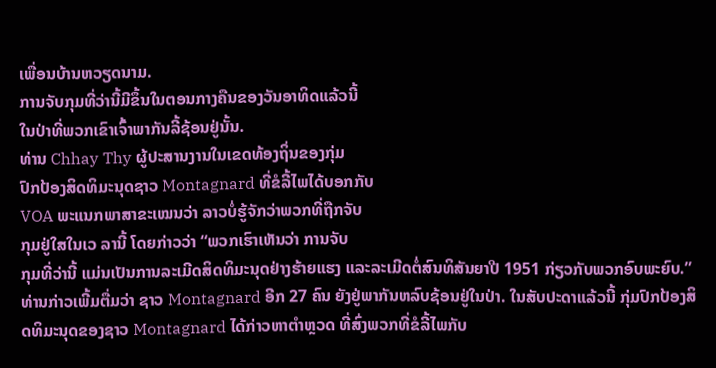ເພື່ອນບ້ານຫວຽດນາມ.
ການຈັບກຸມທີ່ວ່ານີ້ມີຂຶ້ນໃນຕອນກາງຄືນຂອງວັນອາທິດແລ້ວນີ້
ໃນປ່າທີ່ພວກເຂົາເຈົ້າພາກັນລີ້ຊ້ອນຢູ່ນັ້ນ.
ທ່ານ Chhay Thy ຜູ້ປະສານງານໃນເຂດທ້ອງຖິ່ນຂອງກຸ່ມ
ປົກປ້ອງສິດທິມະນຸດຊາວ Montagnard ທີ່ຂໍລີ້ໄພໄດ້ບອກກັບ
VOA ພະແນກພາສາຂະເໝນວ່າ ລາວບໍ່ຮູ້ຈັກວ່າພວກທີ່ຖືກຈັບ
ກຸມຢູ່ໃສໃນເວ ລານີ້ ໂດຍກ່າວວ່າ “ພວກເຮົາເຫັນວ່າ ການຈັບ
ກຸມທີ່ວ່ານີ້ ແມ່ນເປັນການລະເມີດສິດທິມະນຸດຢ່າງຮ້າຍແຮງ ແລະລະເມີດຕໍ່ສົນທິສັນຍາປີ 1951 ກ່ຽວກັບພວກອົບພະຍົບ.”
ທ່ານກ່າວເພີ້ມຕື່ມວ່າ ຊາວ Montagnard ອີກ 27 ຄົນ ຍັງຢູ່ພາກັນຫລົບຊ້ອນຢູ່ໃນປ່າ. ໃນສັບປະດາແລ້ວນີ້ ກຸ່ມປົກປ້ອງສິດທິມະນຸດຂອງຊາວ Montagnard ໄດ້ກ່າວຫາຕຳຫຼວດ ທີ່ສົ່ງພວກທີ່ຂໍລີ້ໄພກັບ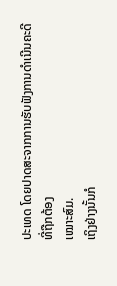ປະເທດ ໂດຍປາດສະຈາກການຮັບຟັງການດຳເນີນຄະດີທີ່ຖືກຕ້ອງ
ເໝາະສົມ.
ເຖິງຢ່າງນັ້ນກໍ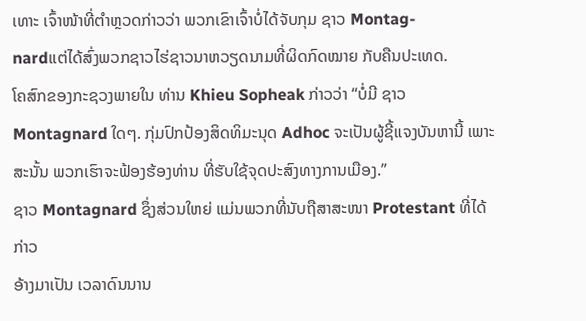ເທາະ ເຈົ້າໜ້າທີ່ຕຳຫຼວດກ່າວວ່າ ພວກເຂົາເຈົ້າບໍ່ໄດ້ຈັບກຸມ ຊາວ Montag-
nardແຕ່ໄດ້ສົ່ງພວກຊາວໄຮ່ຊາວນາຫວຽດນາມທີ່ຜິດກົດໝາຍ ກັບຄືນປະເທດ.
ໂຄສົກຂອງກະຊວງພາຍໃນ ທ່ານ Khieu Sopheak ກ່າວວ່າ “ບໍ່ມີ ຊາວ Montagnard ໃດໆ. ກຸ່ມປົກປ້ອງສິດທິມະນຸດ Adhoc ຈະເປັນຜູ້ຊີ້ແຈງບັນຫານີ້ ເພາະສະນັ້ນ ພວກເຮົາຈະຟ້ອງຮ້ອງທ່ານ ທີ່ຮັບໃຊ້ຈຸດປະສົງທາງການເມືອງ.”
ຊາວ Montagnard ຊຶ່ງສ່ວນໃຫຍ່ ແມ່ນພວກທີ່ນັບຖືສາສະໜາ Protestant ທີ່ໄດ້ກ່າວ
ອ້າງມາເປັນ ເວລາດົນນານ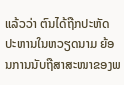ແລ້ວວ່າ ຕົນໄດ້ຖືກປະຫັດປະຫານໃນຫວຽດນາມ ຍ້ອນການນັບຖືສາສະໜາຂອງພ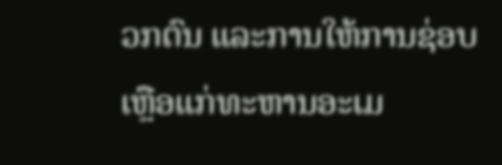ວກຕົນ ແລະການໃຫ້ການຊ່ອບເຫຼືອແກ່ທະຫານອະເມ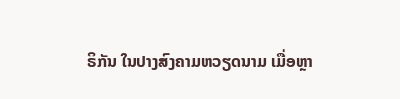ຣິກັນ ໃນປາງສົງຄາມຫວຽດນາມ ເມື່ອຫຼາ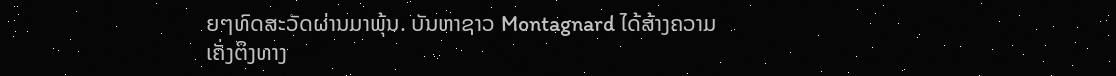ຍໆທົດສະວັດຜ່ານມາພຸ້ນ. ບັນຫາຊາວ Montagnard ໄດ້ສ້າງຄວາມເຄັ່ງຕຶງທາງ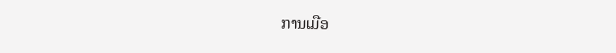ການເມືອ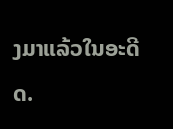ງມາແລ້ວໃນອະດີດ.